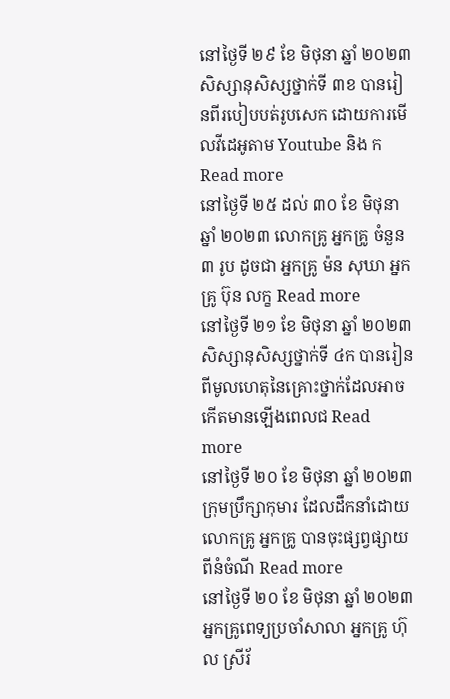នៅថ្ងៃទី ២៩ ខែ មិថុនា ឆ្នាំ ២០២៣ សិស្សានុសិស្សថ្នាក់ទី ៣ខ បានរៀនពីរបៀបបត់រូបសេក ដោយការមើលវីដេអូតាម Youtube និង ក Read more
នៅថ្ងៃទី ២៥ ដល់ ៣០ ខែ មិថុនា ឆ្នាំ ២០២៣ លោកគ្រូ អ្នកគ្រូ ចំនួន ៣ រូប ដូចជា អ្នកគ្រូ ម៉ន សុឃា អ្នកគ្រូ ប៊ុន លក្ខ Read more
នៅថ្ងៃទី ២១ ខែ មិថុនា ឆ្នាំ ២០២៣ សិស្សានុសិស្សថ្នាក់ទី ៤ក បានរៀនពីមូលហេតុនៃគ្រោះថ្នាក់ដែលអាចកើតមានឡើងពេលជ Read more
នៅថ្ងៃទី ២០ ខែ មិថុនា ឆ្នាំ ២០២៣ ក្រុមប្រឹក្សាកុមារ ដែលដឹកនាំដោយលោកគ្រូ អ្នកគ្រូ បានចុះផ្សព្វផ្សាយពីនំចំណី Read more
នៅថ្ងៃទី ២០ ខែ មិថុនា ឆ្នាំ ២០២៣ អ្នកគ្រូពេទ្យប្រចាំសាលា អ្នកគ្រូ ហ៊ុល ស្រីរ័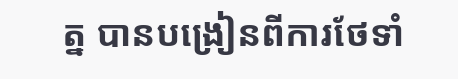ត្ន បានបង្រៀនពីការថែទាំ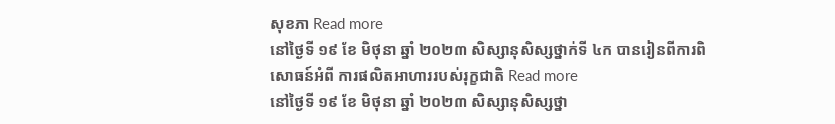សុខភា Read more
នៅថ្ងៃទី ១៩ ខែ មិថុនា ឆ្នាំ ២០២៣ សិស្សានុសិស្សថ្នាក់ទី ៤ក បានរៀនពីការពិសោធន៍អំពី ការផលិតអាហាររបស់រុក្ខជាតិ Read more
នៅថ្ងៃទី ១៩ ខែ មិថុនា ឆ្នាំ ២០២៣ សិស្សានុសិស្សថ្នា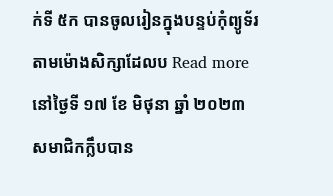ក់ទី ៥ក បានចូលរៀនក្នុងបន្ទប់កុំព្យូទ័រតាមម៉ោងសិក្សាដែលប Read more
នៅថ្ងៃទី ១៧ ខែ មិថុនា ឆ្នាំ ២០២៣ សមាជិកក្លឹបបាន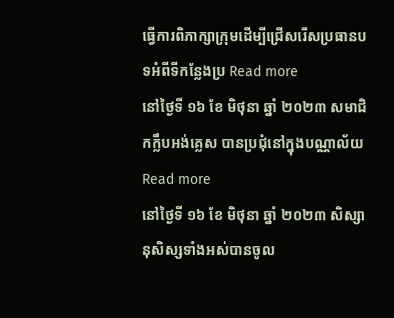ធ្វើការពិភាក្សាក្រុមដើម្បីជ្រើសរើសប្រធានបទអំពីទីកន្លែងប្រ Read more
នៅថ្ងៃទី ១៦ ខែ មិថុនា ឆ្នាំ ២០២៣ សមាជិកក្លឹបអង់គ្លេស បានប្រជុំនៅក្នុងបណ្ណាល័យ Read more
នៅថ្ងៃទី ១៦ ខែ មិថុនា ឆ្នាំ ២០២៣ សិស្សានុសិស្សទាំងអស់បានចូល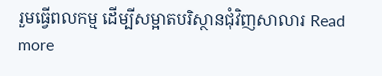រួមធ្វើពលកម្ម ដើម្បីសម្អាតបរិស្ថានជុំវិញសាលារ Read more